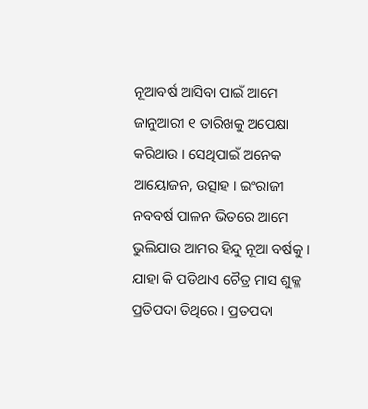ନୂଆବର୍ଷ ଆସିବା ପାଇଁ ଆମେ ଜାନୁଆରୀ ୧ ତାରିଖକୁ ଅପେକ୍ଷା କରିଥାଉ । ସେଥିପାଇଁ ଅନେକ ଆୟୋଜନ, ଉତ୍ସାହ । ଇଂରାଜୀ ନବବର୍ଷ ପାଳନ ଭିତରେ ଆମେ ଭୁଲିଯାଉ ଆମର ହିନ୍ଦୁ ନୂଆ ବର୍ଷକୁ । ଯାହା କି ପଡିଥାଏ ଚୈତ୍ର ମାସ ଶୁକ୍ଳ ପ୍ରତିପଦା ତିଥିରେ । ପ୍ରତପଦା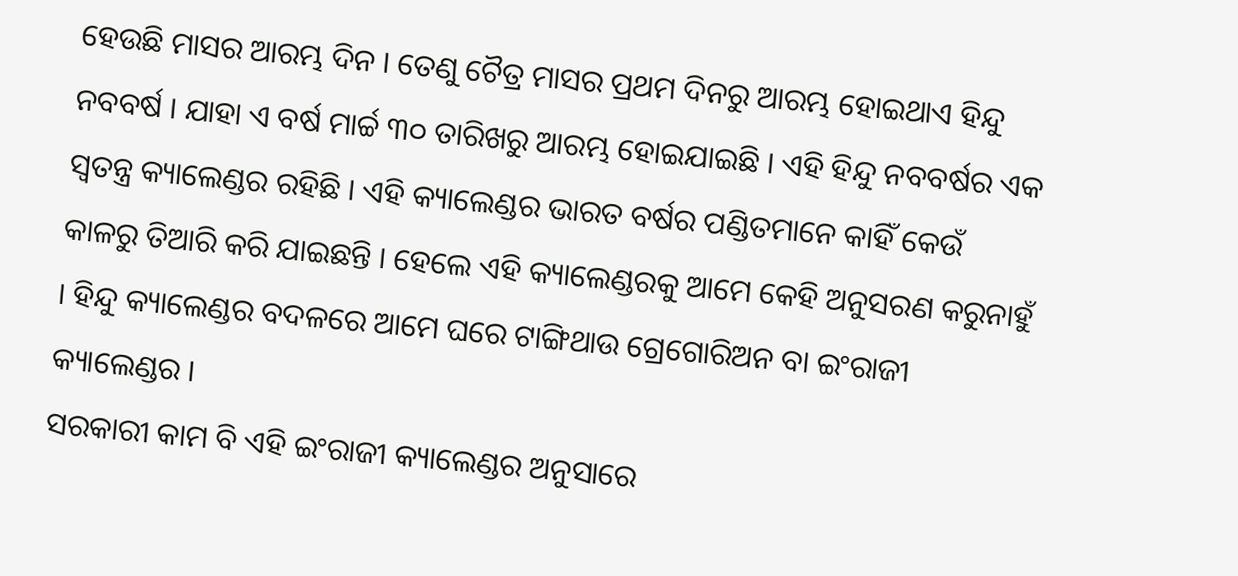ହେଉଛି ମାସର ଆରମ୍ଭ ଦିନ । ତେଣୁ ଚୈତ୍ର ମାସର ପ୍ରଥମ ଦିନରୁ ଆରମ୍ଭ ହୋଇଥାଏ ହିନ୍ଦୁ ନବବର୍ଷ । ଯାହା ଏ ବର୍ଷ ମାର୍ଚ୍ଚ ୩୦ ତାରିଖରୁ ଆରମ୍ଭ ହୋଇଯାଇଛି । ଏହି ହିନ୍ଦୁ ନବବର୍ଷର ଏକ ସ୍ୱତନ୍ତ୍ର କ୍ୟାଲେଣ୍ଡର ରହିଛି । ଏହି କ୍ୟାଲେଣ୍ଡର ଭାରତ ବର୍ଷର ପଣ୍ଡିତମାନେ କାହିଁ କେଉଁ କାଳରୁ ତିଆରି କରି ଯାଇଛନ୍ତି । ହେଲେ ଏହି କ୍ୟାଲେଣ୍ଡରକୁ ଆମେ କେହି ଅନୁସରଣ କରୁନାହୁଁ । ହିନ୍ଦୁ କ୍ୟାଲେଣ୍ଡର ବଦଳରେ ଆମେ ଘରେ ଟାଙ୍ଗିଥାଉ ଗ୍ରେଗୋରିଅନ ବା ଇଂରାଜୀ କ୍ୟାଲେଣ୍ଡର ।
ସରକାରୀ କାମ ବି ଏହି ଇଂରାଜୀ କ୍ୟାଲେଣ୍ଡର ଅନୁସାରେ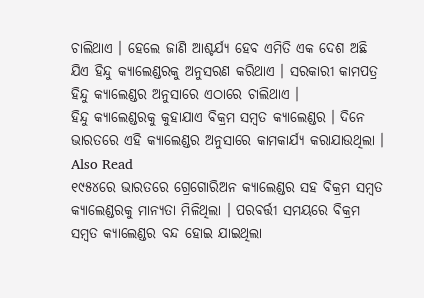ଚାଲିଥାଏ । ହେଲେ ଜାଣି ଆଶ୍ଚର୍ଯ୍ୟ ହେବ ଏମିତି ଏକ ଦେଶ ଅଛି ଯିଏ ହିନ୍ଦୁ କ୍ୟାଲେଣ୍ଡରକୁ ଅନୁସରଣ କରିଥାଏ । ସରକାରୀ କାମପତ୍ର ହିନ୍ଦୁ କ୍ୟାଲେଣ୍ଡର ଅନୁସାରେ ଏଠାରେ ଚାଲିଥାଏ ।
ହିନ୍ଦୁ କ୍ୟାଲେଣ୍ଡରକୁ କୁହାଯାଏ ବିକ୍ରମ ସମ୍ବତ କ୍ୟାଲେଣ୍ଡର । ଦିନେ ଭାରତରେ ଏହି କ୍ୟାଲେଣ୍ଡର ଅନୁସାରେ କାମକାର୍ଯ୍ୟ କରାଯାଉଥିଲା ।
Also Read
୧୯୫୪ରେ ଭାରତରେ ଗ୍ରେଗୋରିଅନ କ୍ୟାଲେଣ୍ଡର ସହ ବିକ୍ରମ ସମ୍ବତ କ୍ୟାଲେଣ୍ଡରକୁ ମାନ୍ୟତା ମିଳିଥିଲା । ପରବର୍ତ୍ତୀ ସମୟରେ ବିକ୍ରମ ସମ୍ବତ କ୍ୟାଲେଣ୍ଡର ବନ୍ଦ ହୋଇ ଯାଇଥିଲା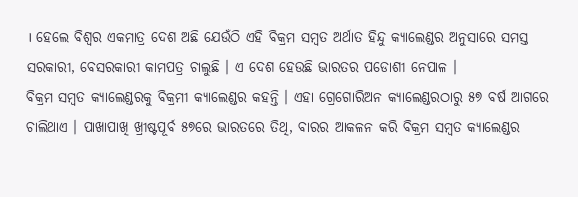। ହେଲେ ବିଶ୍ୱର ଏକମାତ୍ର ଦେଶ ଅଛି ଯେଉଁଠି ଏହି ବିକ୍ରମ ସମ୍ବତ ଅର୍ଥାତ ହିନ୍ଦୁ କ୍ୟାଲେଣ୍ଡର ଅନୁସାରେ ସମସ୍ତ ସରକାରୀ, ବେସରକାରୀ କାମପତ୍ର ଚାଲୁଛି । ଏ ଦେଶ ହେଉଛି ଭାରତର ପଡୋଶୀ ନେପାଳ ।
ବିକ୍ରମ ସମ୍ବତ କ୍ୟାଲେଣ୍ଡରକୁ ବିକ୍ରମୀ କ୍ୟାଲେଣ୍ଡର କହନ୍ତି । ଏହା ଗ୍ରେଗୋରିଅନ କ୍ୟାଲେଣ୍ଡରଠାରୁ ୫୭ ବର୍ଷ ଆଗରେ ଚାଲିଥାଏ । ପାଖାପାଖି ଖ୍ରୀଷ୍ଟପୂର୍ବ ୫୭ରେ ଭାରତରେ ତିଥି, ବାରର ଆକଳନ କରି ବିକ୍ରମ ସମ୍ବତ କ୍ୟାଲେଣ୍ଡର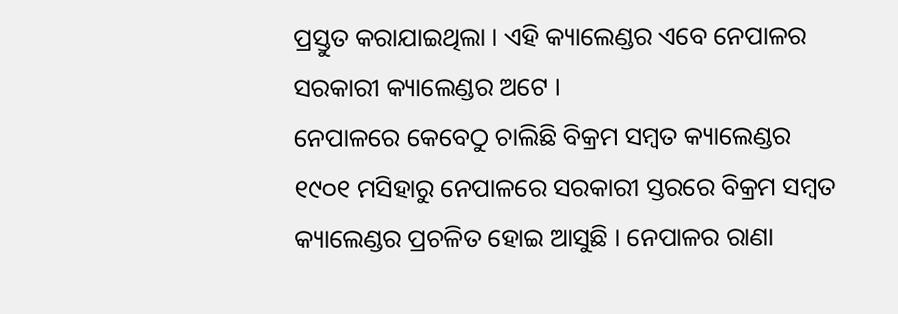ପ୍ରସ୍ତୁତ କରାଯାଇଥିଲା । ଏହି କ୍ୟାଲେଣ୍ଡର ଏବେ ନେପାଳର ସରକାରୀ କ୍ୟାଲେଣ୍ଡର ଅଟେ ।
ନେପାଳରେ କେବେଠୁ ଚାଲିଛି ବିକ୍ରମ ସମ୍ବତ କ୍ୟାଲେଣ୍ଡର
୧୯୦୧ ମସିହାରୁ ନେପାଳରେ ସରକାରୀ ସ୍ତରରେ ବିକ୍ରମ ସମ୍ବତ କ୍ୟାଲେଣ୍ଡର ପ୍ରଚଳିତ ହୋଇ ଆସୁଛି । ନେପାଳର ରାଣା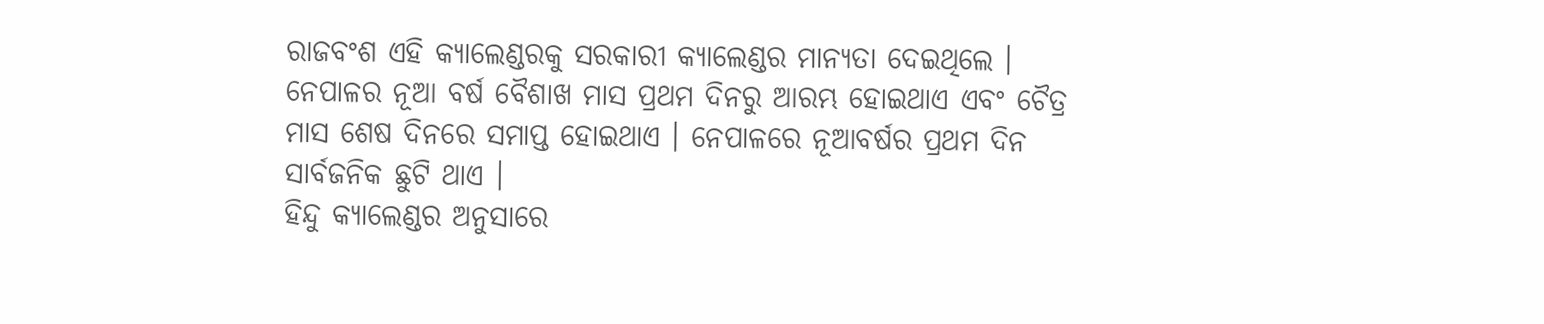ରାଜବଂଶ ଏହି କ୍ୟାଲେଣ୍ଡରକୁ ସରକାରୀ କ୍ୟାଲେଣ୍ଡର ମାନ୍ୟତା ଦେଇଥିଲେ । ନେପାଳର ନୂଆ ବର୍ଷ ବୈଶାଖ ମାସ ପ୍ରଥମ ଦିନରୁ ଆରମ୍ଭ ହୋଇଥାଏ ଏବଂ ଚୈତ୍ର ମାସ ଶେଷ ଦିନରେ ସମାପ୍ତ ହୋଇଥାଏ । ନେପାଳରେ ନୂଆବର୍ଷର ପ୍ରଥମ ଦିନ ସାର୍ବଜନିକ ଛୁଟି ଥାଏ ।
ହିନ୍ଦୁ କ୍ୟାଲେଣ୍ଡର ଅନୁସାରେ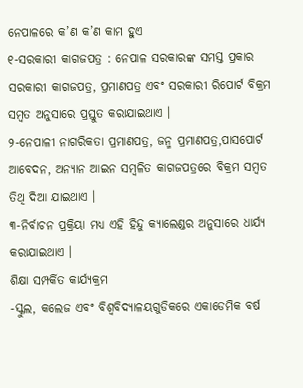ନେପାଳରେ କ’ଣ କ’ଣ କାମ ହୁଏ
୧-ସରକାରୀ କାଗଜପତ୍ର : ନେପାଳ ସରକାରଙ୍କ ସମସ୍ତ ପ୍ରକାର ସରକାରୀ କାଗଜପତ୍ର, ପ୍ରମାଣପତ୍ର ଏବଂ ସରକାରୀ ରିପୋର୍ଟ ବିକ୍ରମ ସମ୍ବତ ଅନୁସାରେ ପ୍ରସ୍ତୁତ କରାଯାଇଥାଏ ।
୨-ନେପାଳୀ ନାଗରିକତା ପ୍ରମାଣପତ୍ର, ଜନ୍ମ ପ୍ରମାଣପତ୍ର,ପାସପୋର୍ଟ ଆବେଦନ, ଅନ୍ୟାନ ଆଇନ ସମ୍ବଳିତ କାଗଜପତ୍ରରେ ବିକ୍ରମ ସମ୍ବତ ତିଥି ଦିଆ ଯାଇଥାଏ ।
୩-ନିର୍ବାଚନ ପ୍ରକ୍ରିୟା ମଧ୍ୟ ଏହି ହିନ୍ଦୁ କ୍ୟାଲେଣ୍ଡର ଅନୁସାରେ ଧାର୍ଯ୍ୟ କରାଯାଇଥାଏ ।
ଶିକ୍ଷା ସମ୍ପର୍କିତ କାର୍ଯ୍ୟକ୍ରମ
-ସ୍କୁଲ, କଲେଜ ଏବଂ ବିଶ୍ୱବିଦ୍ୟାଳୟଗୁଡିକରେ ଏକାଡେମିକ ବର୍ଷ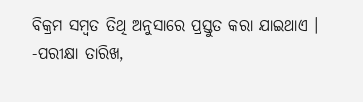ବିକ୍ରମ ସମ୍ବତ ତିଥି ଅନୁସାରେ ପ୍ରସ୍ତୁତ କରା ଯାଇଥାଏ ।
-ପରୀକ୍ଷା ତାରିଖ,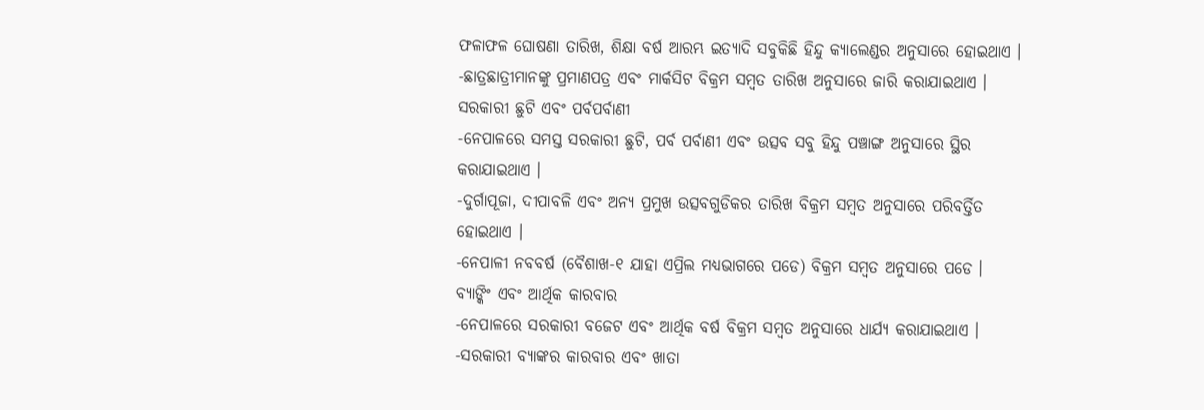ଫଳାଫଳ ଘୋଷଣା ତାରିଖ, ଶିକ୍ଷା ବର୍ଷ ଆରମ୍ଭ ଇତ୍ୟାଦି ସବୁକିଛି ହିନ୍ଦୁ କ୍ୟାଲେଣ୍ଡର ଅନୁସାରେ ହୋଇଥାଏ ।
-ଛାତ୍ରଛାତ୍ରୀମାନଙ୍କୁ ପ୍ରମାଣପତ୍ର ଏବଂ ମାର୍କସିଟ ବିକ୍ରମ ସମ୍ବତ ତାରିଖ ଅନୁସାରେ ଜାରି କରାଯାଇଥାଏ ।
ସରକାରୀ ଛୁଟି ଏବଂ ପର୍ବପର୍ବାଣୀ
-ନେପାଳରେ ସମସ୍ତ ସରକାରୀ ଛୁଟି, ପର୍ବ ପର୍ବାଣୀ ଏବଂ ଉତ୍ସବ ସବୁ ହିନ୍ଦୁ ପଞ୍ଚାଙ୍ଗ ଅନୁସାରେ ସ୍ଥିର କରାଯାଇଥାଏ ।
-ଦୁର୍ଗାପୂଜା, ଦୀପାବଳି ଏବଂ ଅନ୍ୟ ପ୍ରମୁଖ ଉତ୍ସବଗୁଡିକର ତାରିଖ ବିକ୍ରମ ସମ୍ବତ ଅନୁସାରେ ପରିବର୍ତ୍ତିତ ହୋଇଥାଏ ।
-ନେପାଳୀ ନବବର୍ଷ (ବୈଶାଖ-୧ ଯାହା ଏପ୍ରିଲ ମଧ୍ୟଭାଗରେ ପଡେ) ବିକ୍ରମ ସମ୍ବତ ଅନୁସାରେ ପଡେ ।
ବ୍ୟାଙ୍କିଂ ଏବଂ ଆର୍ଥିକ କାରବାର
-ନେପାଳରେ ସରକାରୀ ବଜେଟ ଏବଂ ଆର୍ଥିକ ବର୍ଷ ବିକ୍ରମ ସମ୍ବତ ଅନୁସାରେ ଧାର୍ଯ୍ୟ କରାଯାଇଥାଏ ।
-ସରକାରୀ ବ୍ୟାଙ୍କର କାରବାର ଏବଂ ଖାତା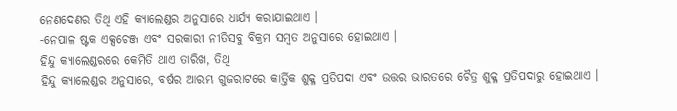ନେଣଦେଣର ତିଥି ଏହି କ୍ୟାଲେଣ୍ଡର ଅନୁସାରେ ଧାର୍ଯ୍ୟ କରାଯାଇଥାଏ ।
-ନେପାଳ ଷ୍ଟକ ଏକ୍ସଚେଞ୍ଜ ଏବଂ ସରକାରୀ ନୀତିସବୁ ବିକ୍ରମ ସମ୍ବତ ଅନୁସାରେ ହୋଇଥାଏ ।
ହିନ୍ଦୁ କ୍ୟାଲେଣ୍ଡରରେ କେମିତି ଥାଏ ତାରିଖ, ତିଥି
ହିନ୍ଦୁ କ୍ୟାଲେଣ୍ଡର ଅନୁସାରେ, ବର୍ଷର ଆରମ୍ଭ ଗୁଜରାଟରେ କାର୍ତ୍ତିକ ଶୁକ୍ଳ ପ୍ରତିପଦା ଏବଂ ଉତ୍ତର ଭାରତରେ ଚୈତ୍ର ଶୁକ୍ଳ ପ୍ରତିପଦାରୁ ହୋଇଥାଏ ।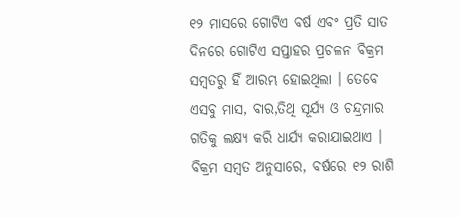୧୨ ମାସରେ ଗୋଟିଏ ବର୍ଷ ଏବଂ ପ୍ରତି ସାତ ଦିନରେ ଗୋଟିଏ ସପ୍ତାହର ପ୍ରଚଳନ ବିକ୍ରମ ସମ୍ବତରୁ ହିଁ ଆରମ୍ଭ ହୋଇଥିଲା । ତେବେ ଏସବୁ ମାସ, ବାର,ତିଥି ସୂର୍ଯ୍ୟ ଓ ଚନ୍ଦ୍ରମାର ଗତିକୁ ଲକ୍ଷ୍ୟ କରି ଧାର୍ଯ୍ୟ କରାଯାଇଥାଏ ।
ବିକ୍ରମ ସମ୍ବତ ଅନୁସାରେ, ବର୍ଷରେ ୧୨ ରାଶି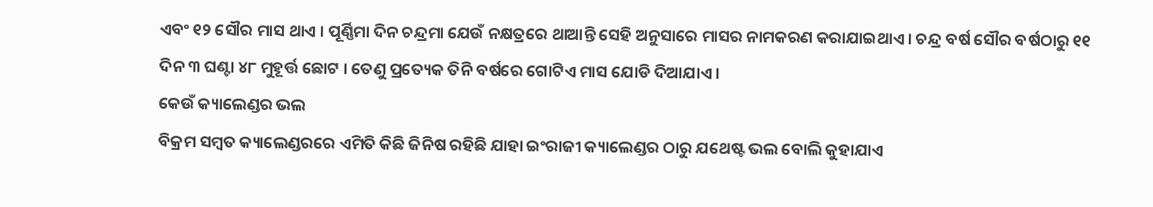ଏବଂ ୧୨ ସୌର ମାସ ଥାଏ । ପୂର୍ଣ୍ଣିମା ଦିନ ଚନ୍ଦ୍ରମା ଯେଉଁ ନକ୍ଷତ୍ରରେ ଥାଆନ୍ତି ସେହି ଅନୁସାରେ ମାସର ନାମକରଣ କରାଯାଇଥାଏ । ଚନ୍ଦ୍ର ବର୍ଷ ସୌର ବର୍ଷଠାରୁ ୧୧ ଦିନ ୩ ଘଣ୍ଟା ୪୮ ମୁହୂର୍ତ୍ତ ଛୋଟ । ତେଣୁ ପ୍ରତ୍ୟେକ ତିନି ବର୍ଷରେ ଗୋଟିଏ ମାସ ଯୋଡି ଦିଆଯାଏ ।
କେଉଁ କ୍ୟାଲେଣ୍ଡର ଭଲ
ବିକ୍ରମ ସମ୍ବତ କ୍ୟାଲେଣ୍ଡରରେ ଏମିତି କିଛି ଜିନିଷ ରହିଛି ଯାହା ଇଂରାଜୀ କ୍ୟାଲେଣ୍ଡର ଠାରୁ ଯଥେଷ୍ଟ ଭଲ ବୋଲି କୁହାଯାଏ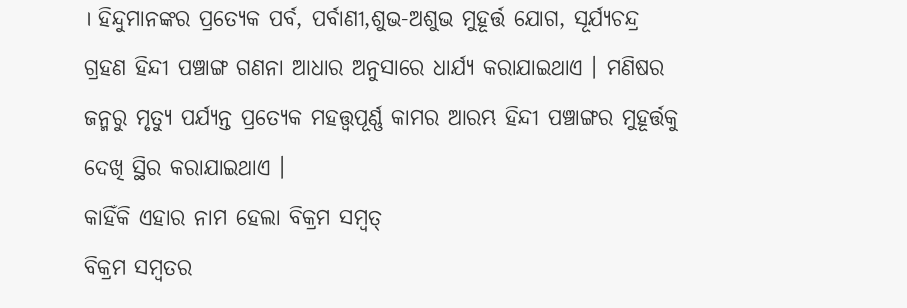। ହିନ୍ଦୁମାନଙ୍କର ପ୍ରତ୍ୟେକ ପର୍ବ, ପର୍ବାଣୀ,ଶୁଭ-ଅଶୁଭ ମୁହୂର୍ତ୍ତ ଯୋଗ, ସୂର୍ଯ୍ୟଚନ୍ଦ୍ର ଗ୍ରହଣ ହିନ୍ଦୀ ପଞ୍ଚାଙ୍ଗ ଗଣନା ଆଧାର ଅନୁସାରେ ଧାର୍ଯ୍ୟ କରାଯାଇଥାଏ । ମଣିଷର ଜନ୍ମରୁ ମୃତ୍ୟୁ ପର୍ଯ୍ୟନ୍ତ ପ୍ରତ୍ୟେକ ମହତ୍ତ୍ୱପୂର୍ଣ୍ଣ କାମର ଆରମ୍ଭ ହିନ୍ଦୀ ପଞ୍ଚାଙ୍ଗର ମୁହୂର୍ତ୍ତକୁ ଦେଖି ସ୍ଥିର କରାଯାଇଥାଏ ।
କାହିଁକି ଏହାର ନାମ ହେଲା ବିକ୍ରମ ସମ୍ବତ୍
ବିକ୍ରମ ସମ୍ବତର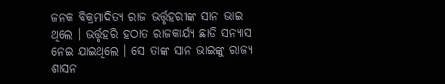ଜନକ ବିକ୍ରମାଦିତ୍ୟ ରାଜ ଭର୍ତ୍ତୃହରୀଙ୍କ ସାନ ଭାଇ ଥିଲେ । ଭର୍ତ୍ତୃହରି ହଠାତ ରାଜକାର୍ଯ୍ୟ ଛାଡି ସନ୍ୟାସ ନେଇ ଯାଇଥିଲେ । ସେ ତାଙ୍କ ସାନ ଭାଇଙ୍କୁ ରାଜ୍ୟ ଶାସନ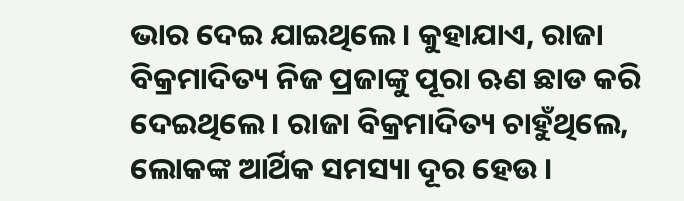ଭାର ଦେଇ ଯାଇଥିଲେ । କୁହାଯାଏ, ରାଜା ବିକ୍ରମାଦିତ୍ୟ ନିଜ ପ୍ରଜାଙ୍କୁ ପୂରା ଋଣ ଛାଡ କରି ଦେଇଥିଲେ । ରାଜା ବିକ୍ରମାଦିତ୍ୟ ଚାହୁଁଥିଲେ, ଲୋକଙ୍କ ଆର୍ଥିକ ସମସ୍ୟା ଦୂର ହେଉ ।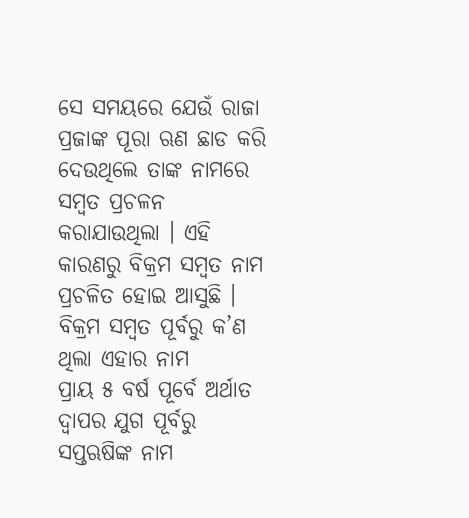ସେ ସମୟରେ ଯେଉଁ ରାଜା ପ୍ରଜାଙ୍କ ପୂରା ଋଣ ଛାଡ କରି ଦେଉଥିଲେ ତାଙ୍କ ନାମରେ ସମ୍ବତ ପ୍ରଚଳନ କରାଯାଉଥିଲା । ଏହି କାରଣରୁ ବିକ୍ରମ ସମ୍ବତ ନାମ ପ୍ରଚଳିତ ହୋଇ ଆସୁଛି ।
ବିକ୍ରମ ସମ୍ବତ ପୂର୍ବରୁ କ’ଣ ଥିଲା ଏହାର ନାମ
ପ୍ରାୟ ୫ ବର୍ଷ ପୂର୍ବେ ଅର୍ଥାତ ଦ୍ୱାପର ଯୁଗ ପୂର୍ବରୁ ସପ୍ତଋଷିଙ୍କ ନାମ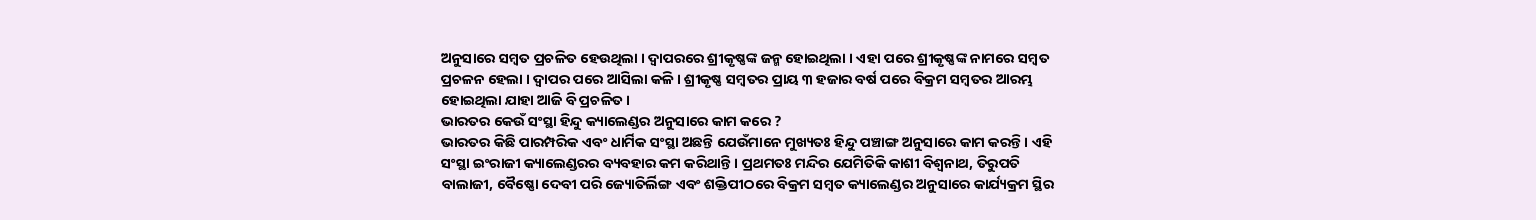ଅନୁସାରେ ସମ୍ବତ ପ୍ରଚଳିତ ହେଉଥିଲା । ଦ୍ୱାପରରେ ଶ୍ରୀକୃଷ୍ଣଙ୍କ ଜନ୍ମ ହୋଇଥିଲା । ଏହା ପରେ ଶ୍ରୀକୃଷ୍ଣଙ୍କ ନାମରେ ସମ୍ବତ ପ୍ରଚଳନ ହେଲା । ଦ୍ୱାପର ପରେ ଆସିଲା କଳି । ଶ୍ରୀକୃଷ୍ଣ ସମ୍ବତର ପ୍ରାୟ ୩ ହଜାର ବର୍ଷ ପରେ ବିକ୍ରମ ସମ୍ବତର ଆରମ୍ଭ ହୋଇଥିଲା ଯାହା ଆଜି ବି ପ୍ରଚଳିତ ।
ଭାରତର କେଉଁ ସଂସ୍ଥା ହିନ୍ଦୁ କ୍ୟାଲେଣ୍ଡର ଅନୁସାରେ କାମ କରେ ?
ଭାରତର କିଛି ପାରମ୍ପରିକ ଏବଂ ଧାର୍ମିକ ସଂସ୍ଥା ଅଛନ୍ତି ଯେଉଁମାନେ ମୁଖ୍ୟତଃ ହିନ୍ଦୁ ପଞ୍ଚାଙ୍ଗ ଅନୁସାରେ କାମ କରନ୍ତି । ଏହି ସଂସ୍ଥା ଇଂରାଜୀ କ୍ୟାଲେଣ୍ଡରର ବ୍ୟବହାର କମ କରିଥାନ୍ତି । ପ୍ରଥମତଃ ମନ୍ଦିର ଯେମିତିକି କାଶୀ ବିଶ୍ୱନାଥ, ତିରୁପତି ବାଲାଜୀ, ବୈଷ୍ଣୋ ଦେବୀ ପରି ଜ୍ୟୋତିର୍ଲିଙ୍ଗ ଏବଂ ଶକ୍ତିପୀଠରେ ବିକ୍ରମ ସମ୍ବତ କ୍ୟାଲେଣ୍ଡର ଅନୁସାରେ କାର୍ଯ୍ୟକ୍ରମ ସ୍ଥିର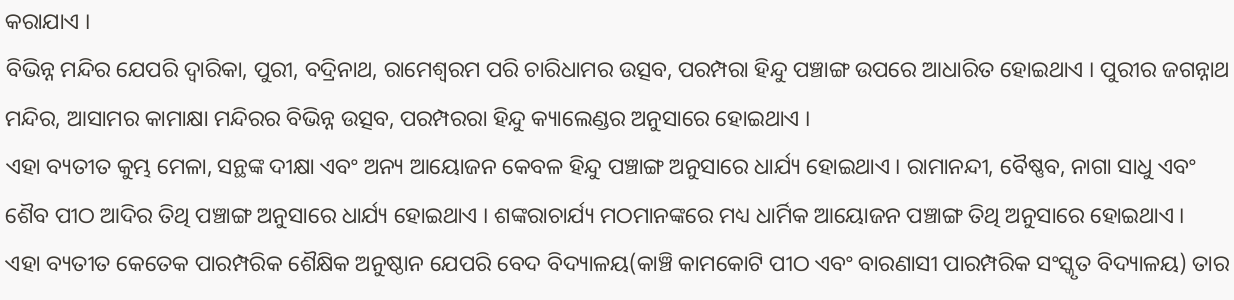କରାଯାଏ ।
ବିଭିନ୍ନ ମନ୍ଦିର ଯେପରି ଦ୍ୱାରିକା, ପୁରୀ, ବଦ୍ରିନାଥ, ରାମେଶ୍ୱରମ ପରି ଚାରିଧାମର ଉତ୍ସବ, ପରମ୍ପରା ହିନ୍ଦୁ ପଞ୍ଚାଙ୍ଗ ଉପରେ ଆଧାରିତ ହୋଇଥାଏ । ପୁରୀର ଜଗନ୍ନାଥ ମନ୍ଦିର, ଆସାମର କାମାକ୍ଷା ମନ୍ଦିରର ବିଭିନ୍ନ ଉତ୍ସବ, ପରମ୍ପରରା ହିନ୍ଦୁ କ୍ୟାଲେଣ୍ଡର ଅନୁସାରେ ହୋଇଥାଏ ।
ଏହା ବ୍ୟତୀତ କୁମ୍ଭ ମେଳା, ସନ୍ଥଙ୍କ ଦୀକ୍ଷା ଏବଂ ଅନ୍ୟ ଆୟୋଜନ କେବଳ ହିନ୍ଦୁ ପଞ୍ଚାଙ୍ଗ ଅନୁସାରେ ଧାର୍ଯ୍ୟ ହୋଇଥାଏ । ରାମାନନ୍ଦୀ, ବୈଷ୍ଣବ, ନାଗା ସାଧୁ ଏବଂ ଶୈବ ପୀଠ ଆଦିର ତିଥି ପଞ୍ଚାଙ୍ଗ ଅନୁସାରେ ଧାର୍ଯ୍ୟ ହୋଇଥାଏ । ଶଙ୍କରାଚାର୍ଯ୍ୟ ମଠମାନଙ୍କରେ ମଧ୍ୟ ଧାର୍ମିକ ଆୟୋଜନ ପଞ୍ଚାଙ୍ଗ ତିଥି ଅନୁସାରେ ହୋଇଥାଏ ।
ଏହା ବ୍ୟତୀତ କେତେକ ପାରମ୍ପରିକ ଶୈକ୍ଷିକ ଅନୁଷ୍ଠାନ ଯେପରି ବେଦ ବିଦ୍ୟାଳୟ(କାଞ୍ଚି କାମକୋଟି ପୀଠ ଏବଂ ବାରଣାସୀ ପାରମ୍ପରିକ ସଂସ୍କୃତ ବିଦ୍ୟାଳୟ) ତାର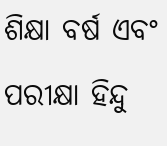ଶିକ୍ଷା ବର୍ଷ ଏବଂ ପରୀକ୍ଷା ହିନ୍ଦୁ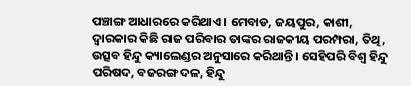ପଞ୍ଚାଙ୍ଗ ଆଧାରରେ କରିଥାଏ । ମେବାଡ, ଜୟପୁର, କାଶୀ, ଦ୍ୱାରକାର କିଛି ରାଜ ପରିବାର ତାଙ୍କର ରାଜକୀୟ ପରମ୍ପରା, ତିଥି, ଉତ୍ସବ ହିନ୍ଦୁ କ୍ୟାଲେଣ୍ଡର ଅନୁସାରେ କରିଥାନ୍ତି । ସେହିପରି ବିଶ୍ୱ ହିନ୍ଦୁ ପରିଷଦ, ବଜରଙ୍ଗ ଦଳ, ହିନ୍ଦୁ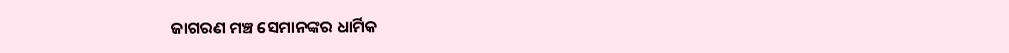ଜାଗରଣ ମଞ୍ଚ ସେମାନଙ୍କର ଧାର୍ମିକ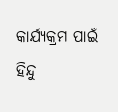କାର୍ଯ୍ୟକ୍ରମ ପାଇଁ ହିନ୍ଦୁ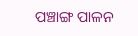ପଞ୍ଚାଙ୍ଗ ପାଳନ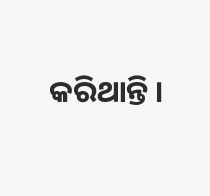କରିଥାନ୍ତି ।